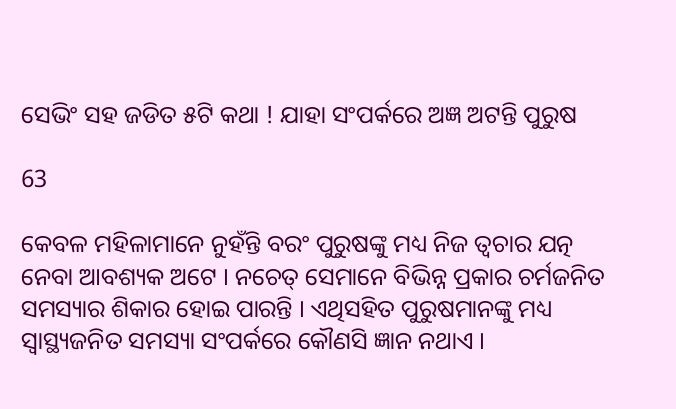ସେଭିଂ ସହ ଜଡିତ ୫ଟି କଥା ! ଯାହା ସଂପର୍କରେ ଅଜ୍ଞ ଅଟନ୍ତି ପୁରୁଷ

63

କେବଳ ମହିଳାମାନେ ନୁହଁନ୍ତି ବରଂ ପୁରୁଷଙ୍କୁ ମଧ୍ୟ ନିଜ ତ୍ୱଚାର ଯତ୍ନ ନେବା ଆବଶ୍ୟକ ଅଟେ । ନଚେତ୍ ସେମାନେ ବିଭିନ୍ନ ପ୍ରକାର ଚର୍ମଜନିତ ସମସ୍ୟାର ଶିକାର ହୋଇ ପାରନ୍ତି । ଏଥିସହିତ ପୁରୁଷମାନଙ୍କୁ ମଧ୍ୟ ସ୍ୱାସ୍ଥ୍ୟଜନିତ ସମସ୍ୟା ସଂପର୍କରେ କୌଣସି ଜ୍ଞାନ ନଥାଏ ।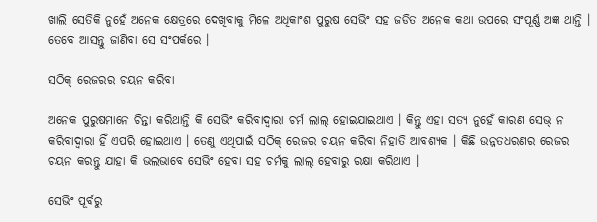ଖାଲି ସେତିକି ନୁହେଁ ଅନେକ କ୍ଷେତ୍ରରେ ଦେଖିବାକୁ ମିଳେ ଅଧିକାଂଶ ପୁରୁଷ ସେଭିଂ ସହ ଜଡିତ ଅନେକ କଥା ଉପରେ ସଂପୂର୍ଣ୍ଣ ଅଜ୍ଞ ଥାନ୍ତି । ତେବେ ଆସନ୍ତୁ ଜାଣିବା ସେ ସଂପର୍କରେ ।

ସଠିକ୍ ରେଜରର ଚୟନ କରିବା

ଅନେକ ପୁରୁଷମାନେ ଚିନ୍ତା କରିଥାନ୍ତି କି ସେଭିଂ କରିବାଦ୍ୱାରା ଚର୍ମ ଲାଲ୍ ହୋଇଯାଇଥାଏ । କିନ୍ତୁ ଏହା ସତ୍ୟ ନୁହେଁ କାରଣ ସେଭ୍ ନ କରିବାଦ୍ୱାରା ହିଁ ଏପରି ହୋଇଥାଏ । ତେଣୁ ଏଥିପାଇଁ ସଠିକ୍ ରେଜର ଚୟନ କରିବା ନିହାତି ଆବଶ୍ୟକ । କିଛି ଉନ୍ନତଧରଣର ରେଜର ଚୟନ କରନ୍ତୁ ଯାହା କି ଭଲଭାବେ ସେଭିଂ ହେବା ସହ ଚର୍ମକୁ ଲାଲ୍ ହେବାରୁ ରକ୍ଷା କରିଥାଏ ।

ସେଭିଂ ପୂର୍ବରୁ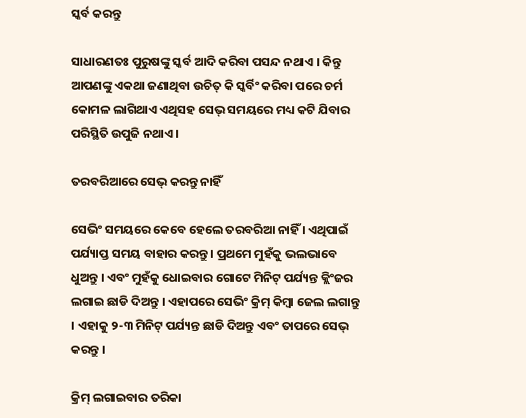ସ୍କର୍ବ କରନ୍ତୁ

ସାଧାରଣତଃ ପୁରୁଷଙ୍କୁ ସ୍କର୍ବ ଆଦି କରିବା ପସନ୍ଦ ନଥାଏ । କିନ୍ତୁ ଆପଣଙ୍କୁ ଏକଥା ଜଣାଥିବା ଉଚିତ୍ କି ସ୍କର୍ବିଂ କରିବା ପରେ ଚର୍ମ କୋମଳ ଲାଗିଥାଏ ଏଥିସହ ସେଭ୍ ସମୟରେ ମଧ୍ୟ କଟି ଯିବାର ପରିସ୍ଥିତି ଉପୁଜି ନଥାଏ ।

ତରବରିଆରେ ସେଭ୍ କରନ୍ତୁ ନାହିଁ

ସେଭିଂ ସମୟରେ କେବେ ହେଲେ ତରବରିଆ ନାହିଁ । ଏଥିପାଇଁ ପର୍ଯ୍ୟାପ୍ତ ସମୟ ବାହାର କରନ୍ତୁ । ପ୍ରଥମେ ମୁହଁକୁ ଭଲଭାବେ ଧୁଅନ୍ତୁ । ଏବଂ ମୁହଁକୁ ଧୋଇବାର ଗୋଟେ ମିନିଟ୍ ପର୍ଯ୍ୟନ୍ତ କ୍ଲିଂଜର ଲଗାଇ ଛାଡି ଦିଅନ୍ତୁ । ଏହାପରେ ସେଭିଂ କ୍ରିମ୍ କିମ୍ବା ଜେଲ ଲଗାନ୍ତୁ । ଏହାକୁ ୨-୩ ମିନିଟ୍ ପର୍ଯ୍ୟନ୍ତ ଛାଡି ଦିଅନ୍ତୁ ଏବଂ ତାପରେ ସେଭ୍ କରନ୍ତୁ ।

କ୍ରିମ୍ ଲଗାଇବାର ତରିକା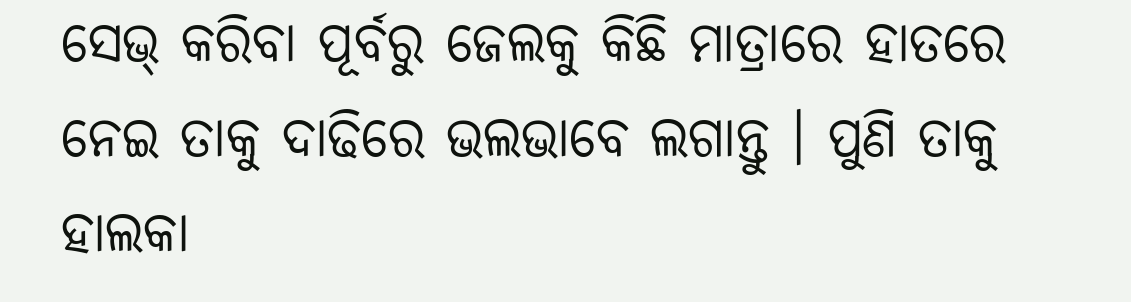ସେଭ୍ କରିବା ପୂର୍ବରୁ ଜେଲକୁ କିଛି ମାତ୍ରାରେ ହାତରେ ନେଇ ତାକୁ ଦାଢିରେ ଭଲଭାବେ ଲଗାନ୍ତୁ । ପୁଣି ତାକୁ ହାଲକା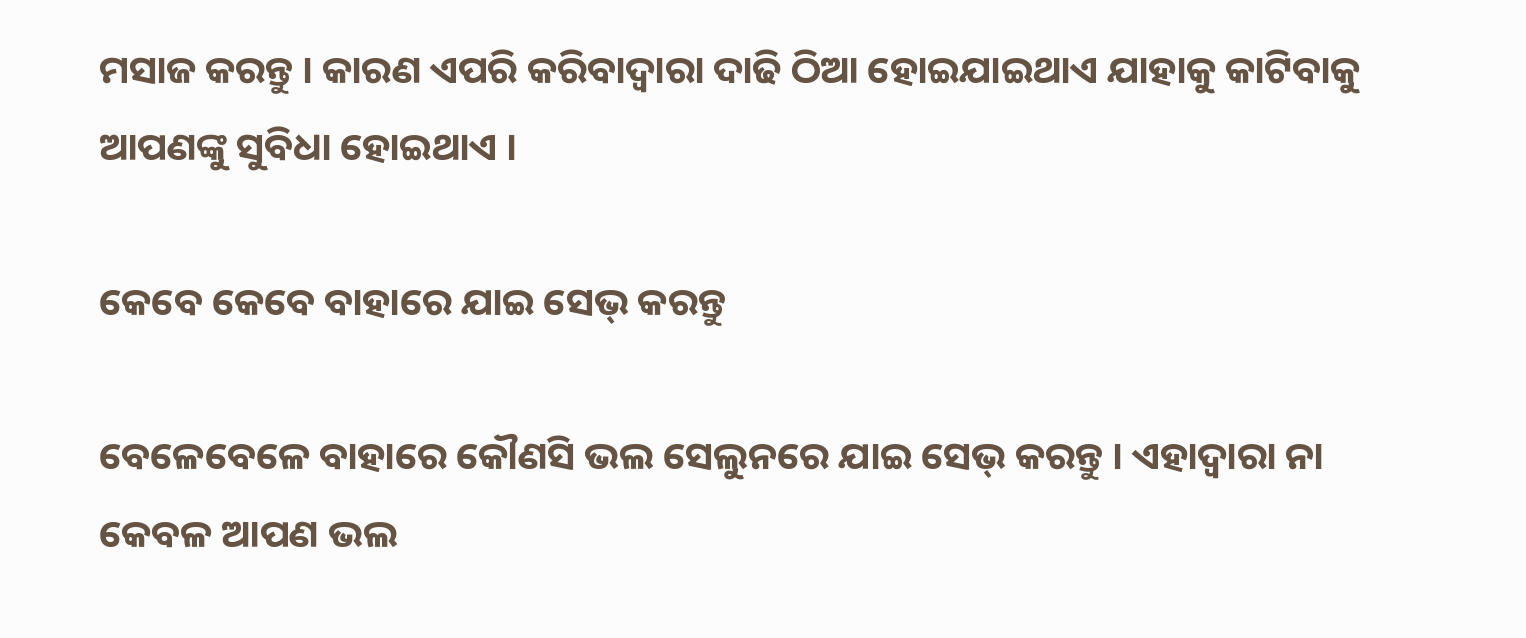ମସାଜ କରନ୍ତୁ । କାରଣ ଏପରି କରିବାଦ୍ୱାରା ଦାଢି ଠିଆ ହୋଇଯାଇଥାଏ ଯାହାକୁ କାଟିବାକୁ ଆପଣଙ୍କୁ ସୁବିଧା ହୋଇଥାଏ ।

କେବେ କେବେ ବାହାରେ ଯାଇ ସେଭ୍ କରନ୍ତୁ

ବେଳେବେଳେ ବାହାରେ କୌଣସି ଭଲ ସେଲୁନରେ ଯାଇ ସେଭ୍ କରନ୍ତୁ । ଏହାଦ୍ୱାରା ନା କେବଳ ଆପଣ ଭଲ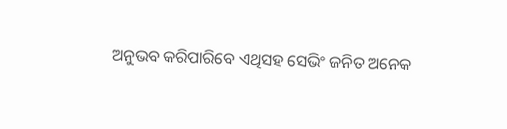ଅନୁଭବ କରିପାରିବେ ଏଥିସହ ସେଭିଂ ଜନିତ ଅନେକ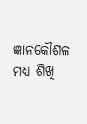ଜ୍ଞାନକୌଶଳ ମଧ୍ୟ ଶିଖି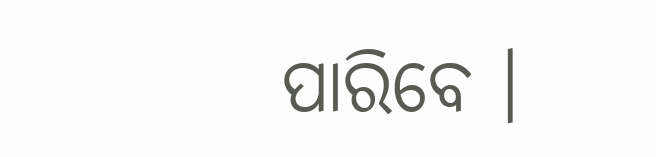ପାରିବେ ।